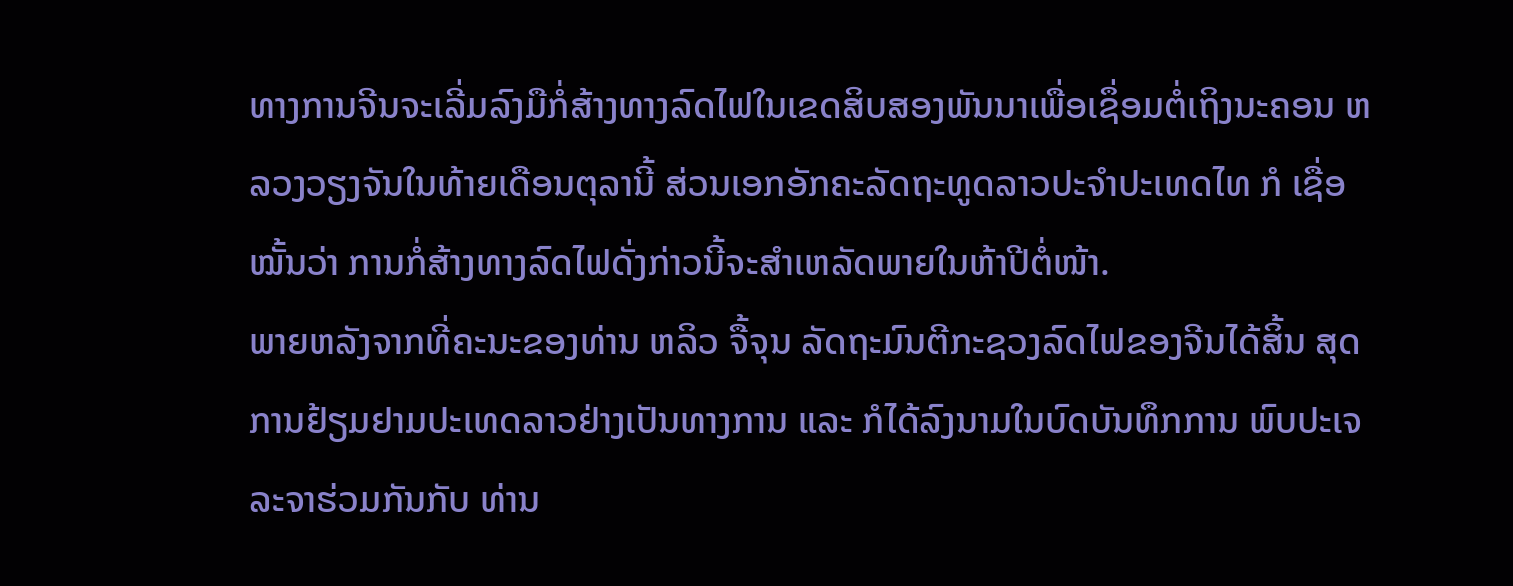ທາງການຈີນຈະເລີ່ມລົງມືກໍ່ສ້າງທາງລົດໄຟໃນເຂດສິບສອງພັນນາເພື່ອເຊຶ່ອມຕໍ່ເຖິງນະຄອນ ຫລວງວຽງຈັນໃນທ້າຍເດືອນຕຸລານີ້ ສ່ວນເອກອັກຄະລັດຖະທູດລາວປະຈໍາປະເທດໄທ ກໍ ເຊື່ອໝັ້ນວ່າ ການກໍ່ສ້າງທາງລົດໄຟດັ່ງກ່າວນີ້ຈະສໍາເຫລັດພາຍໃນຫ້າປີຕໍ່ໜ້າ.
ພາຍຫລັງຈາກທີ່ຄະນະຂອງທ່ານ ຫລິວ ຈື້ຈຸນ ລັດຖະມົນຕີກະຊວງລົດໄຟຂອງຈີນໄດ້ສິ້ນ ສຸດການຢ້ຽມຢາມປະເທດລາວຢ່າງເປັນທາງການ ແລະ ກໍໄດ້ລົງນາມໃນບົດບັນທຶກການ ພົບປະເຈລະຈາຮ່ວມກັນກັບ ທ່ານ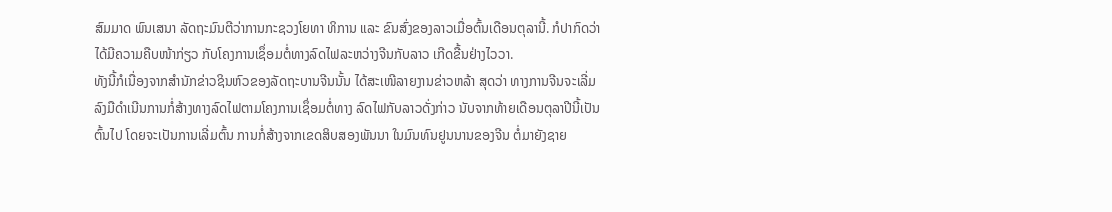ສົມມາດ ພົນເສນາ ລັດຖະມົນຕີວ່າການກະຊວງໂຍທາ ທິການ ແລະ ຂົນສົ່ງຂອງລາວເມື່ອຕົ້ນເດືອນຕຸລານີ້. ກໍປາກົດວ່າໄດ້ມີຄວາມຄືບໜ້າກ່ຽວ ກັບໂຄງການເຊຶ່ອມຕໍ່ທາງລົດໄຟລະຫວ່າງຈີນກັບລາວ ເກີດຂື້ນຢ່າງໄວວາ.
ທັງນີ້ກໍເນື່ອງຈາກສໍານັກຂ່າວຊິນຫົວຂອງລັດຖະບານຈີນນັ້ນ ໄດ້ສະເໜີລາຍງານຂ່າວຫລ້າ ສຸດວ່າ ທາງການຈີນຈະເລີ່ມລົງມືດໍາເນີນການກໍ່ສ້າງທາງລົດໄຟຕາມໂຄງການເຊຶ່ອມຕໍ່ທາງ ລົດໄຟກັບລາວດັ່ງກ່າວ ນັບຈາກທ້າຍເດືອນຕຸລາປີນີ້ເປັນຕົ້ນໄປ ໂດຍຈະເປັນການເລີ່ມຕົ້ນ ການກໍ່ສ້າງຈາກເຂດສິບສອງພັນນາ ໃນມົນທົນຢູນນານຂອງຈີນ ຕໍ່ມາຍັງຊາຍ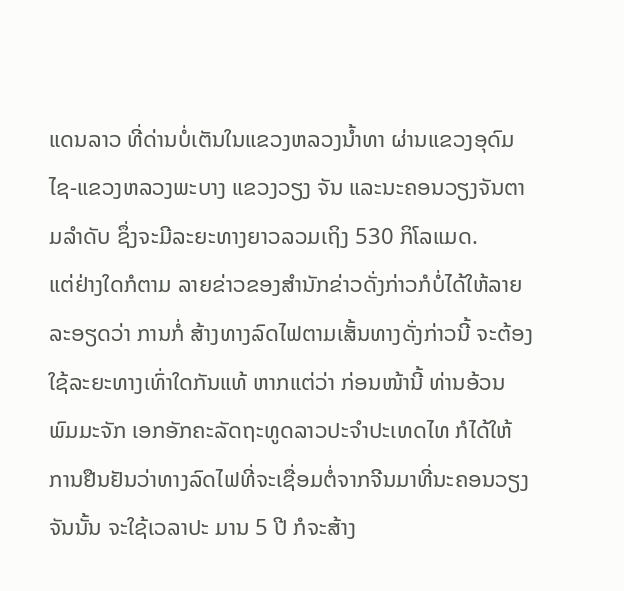ແດນລາວ ທີ່ດ່ານບໍ່ເຕັນໃນແຂວງຫລວງນໍ້າທາ ຜ່ານແຂວງອຸດົມໄຊ-ແຂວງຫລວງພະບາງ ແຂວງວຽງ ຈັນ ແລະນະຄອນວຽງຈັນຕາມລໍາດັບ ຊຶ່ງຈະມີລະຍະທາງຍາວລວມເຖິງ 530 ກິໂລແມດ.
ແຕ່ຢ່າງໃດກໍຕາມ ລາຍຂ່າວຂອງສໍານັກຂ່າວດັ່ງກ່າວກໍບໍ່ໄດ້ໃຫ້ລາຍລະອຽດວ່າ ການກໍ່ ສ້າງທາງລົດໄຟຕາມເສັ້ນທາງດັ່ງກ່າວນີ້ ຈະຕ້ອງໃຊ້ລະຍະທາງເທົ່າໃດກັນແທ້ ຫາກແຕ່ວ່າ ກ່ອນໜ້ານີ້ ທ່ານອ້ວນ ພົມມະຈັກ ເອກອັກຄະລັດຖະທູດລາວປະຈໍາປະເທດໄທ ກໍໄດ້ໃຫ້ ການຢືນຢັນວ່າທາງລົດໄຟທີ່ຈະເຊື່ອມຕໍ່ຈາກຈີນມາທີ່ນະຄອນວຽງຈັນນັ້ນ ຈະໃຊ້ເວລາປະ ມານ 5 ປີ ກໍຈະສ້າງ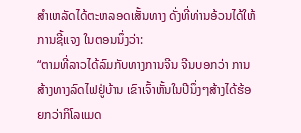ສຳເຫລັດໄດ້ຕະຫລອດເສັ້ນທາງ ດັ່ງທີ່ທ່ານອ້ວນໄດ້ໃຫ້ການຊີ້ແຈງ ໃນຕອນນຶ່ງວ່າ:
“ຕາມທີ່ລາວໄດ້ລົມກັບທາງການຈີນ ຈີນບອກວ່າ ການສ້າງທາງລົດໄຟຢູ່ບ້ານ ເຂົາເຈົ້າຫັ້ນໃນປີນຶ່ງໆສ້າງໄດ້ຮ້ອຍກວ່າກິໂລແມດ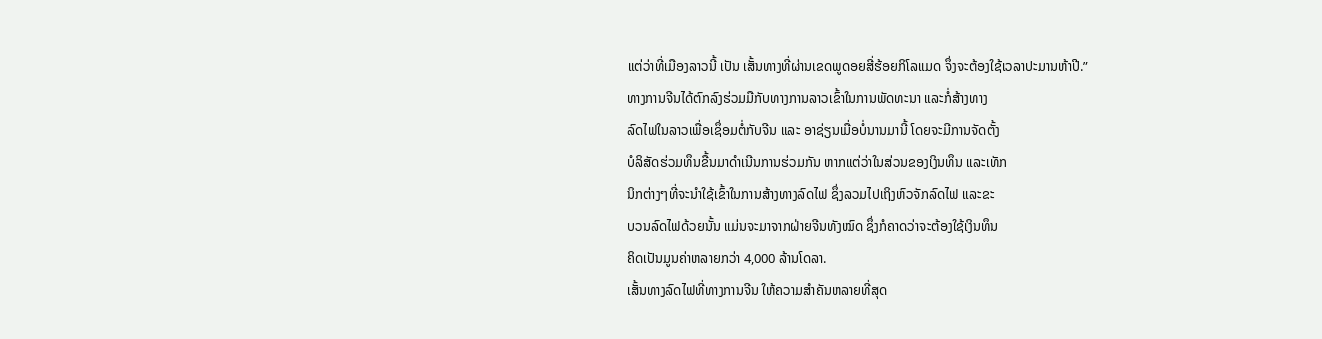ແຕ່ວ່າທີ່ເມືອງລາວນີ້ ເປັນ ເສັ້ນທາງທີ່ຜ່ານເຂດພູດອຍສີ່ຮ້ອຍກິໂລແມດ ຈຶ່ງຈະຕ້ອງໃຊ້ເວລາປະມານຫ້າປີ.”
ທາງການຈີນໄດ້ຕົກລົງຮ່ວມມືກັບທາງການລາວເຂົ້າໃນການພັດທະນາ ແລະກໍ່ສ້າງທາງ
ລົດໄຟໃນລາວເພື່ອເຊຶ່ອມຕໍ່ກັບຈີນ ແລະ ອາຊ່ຽນເມື່ອບໍ່ນານມານີ້ ໂດຍຈະມີການຈັດຕັ້ງ
ບໍລິສັດຮ່ວມທຶນຂື້ນມາດໍາເນີນການຮ່ວມກັນ ຫາກແຕ່ວ່າໃນສ່ວນຂອງເງິນທຶນ ແລະເທັກ
ນິກຕ່າງໆທີ່ຈະນໍາໃຊ້ເຂົ້າໃນການສ້າງທາງລົດໄຟ ຊຶ່ງລວມໄປເຖິງຫົວຈັກລົດໄຟ ແລະຂະ
ບວນລົດໄຟດ້ວຍນັ້ນ ແມ່ນຈະມາຈາກຝ່າຍຈີນທັງໝົດ ຊຶ່ງກໍຄາດວ່າຈະຕ້ອງໃຊ້ເງິນທຶນ
ຄິດເປັນມູນຄ່າຫລາຍກວ່າ 4,000 ລ້ານໂດລາ.
ເສັ້ນທາງລົດໄຟທີ່ທາງການຈີນ ໃຫ້ຄວາມສໍາຄັນຫລາຍທີ່ສຸດ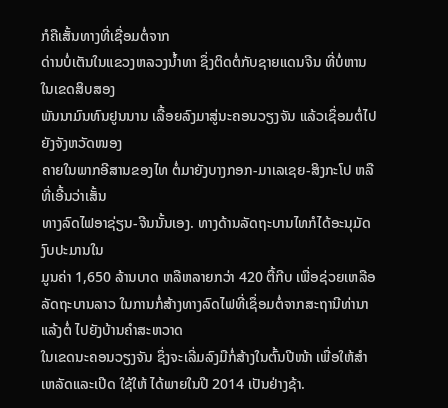ກໍຄືເສັ້ນທາງທີ່ເຊື່ອມຕໍ່ຈາກ
ດ່ານບໍ່ເຕັນໃນແຂວງຫລວງນໍ້າທາ ຊຶ່ງຕິດຕໍ່ກັບຊາຍແດນຈີນ ທີ່ບໍ່ຫານໃນເຂດສິບສອງ
ພັນນາມົນທົນຢູນນານ ເລື້ອຍລົງມາສູ່ນະຄອນວຽງຈັນ ແລ້ວເຊຶ່ອມຕໍ່ໄປຍັງຈັງຫວັດໜອງ
ຄາຍໃນພາກອີສານຂອງໄທ ຕໍ່ມາຍັງບາງກອກ-ມາເລເຊຍ-ສິງກະໂປ ຫລືທີ່ເອີ້ນວ່າເສັ້ນ
ທາງລົດໄຟອາຊ່ຽນ-ຈີນນັ້ນເອງ. ທາງດ້ານລັດຖະບານໄທກໍໄດ້ອະນຸມັດງົບປະມານໃນ
ມູນຄ່າ 1,650 ລ້ານບາດ ຫລືຫລາຍກວ່າ 420 ຕື້ກີບ ເພື່ອຊ່ວຍເຫລືອລັດຖະບານລາວ ໃນການກໍ່ສ້າງທາງລົດໄຟທີ່ເຊຶ່ອມຕໍ່ຈາກສະຖານີທ່ານາແລ້ງຕໍ່ ໄປຍັງບ້ານຄໍາສະຫວາດ
ໃນເຂດນະຄອນວຽງຈັນ ຊຶ່ງຈະເລີ່ມລົງມືກໍ່ສ້າງໃນຕົ້ນປີໜ້າ ເພື່ອໃຫ້ສຳເຫລັດແລະເປີດ ໃຊ້ໃຫ້ ໄດ້ພາຍໃນປີ 2014 ເປັນຢ່າງຊ້າ.